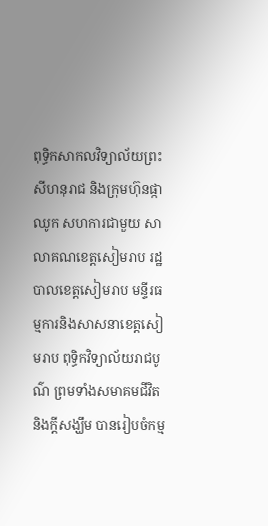ពុទ្ធិកសាកលវិទ្យាល័យព្រះសីហនុរាជ និងក្រុមហ៊ុនផ្កាឈូក សហការជាមួយ សាលាគណខេត្តសៀមរាប រដ្ឋបាលខេត្តសៀមរាប មន្ទីរធម្មការនិងសាសនាខេត្តសៀមរាប ពុទ្ធិកវិទ្យាល័យរាជបូណ៌ ព្រមទាំងសមាគមជីវិតនិងក្តីសង្ឃឹម បានរៀបចំកម្ម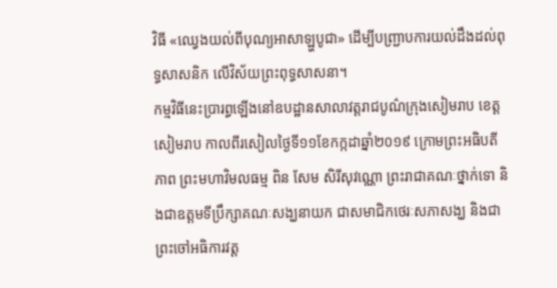វិធី «ឈ្វេងយល់ពីបុណ្យអាសាឡ្ហបូជា» ដើម្បីបញ្ជ្រាបការយល់ដឹងដល់ពុទ្ធសាសនិក លើវិស័យព្រះពុទ្ធសាសនា។
កម្មវិធីនេះប្រារព្ធឡើងនៅឧបដ្ឋានសាលាវត្តរាជបូណ៌ក្រុងសៀមរាប ខេត្តសៀមរាប កាលពីរសៀលថ្ងៃទី១១ខែកក្កដាឆ្នាំ២០១៩ ក្រោមព្រះអធិបតីភាព ព្រះមហាវិមលធម្ម ពិន សែម សិរីសុវណ្ណោ ព្រះរាជាគណៈថ្នាក់ទោ និងជាឧត្តមទីប្រឹក្សាគណៈសង្ឃនាយក ជាសមាជិកថេរៈសភាសង្ឃ និងជាព្រះចៅអធិការវត្ត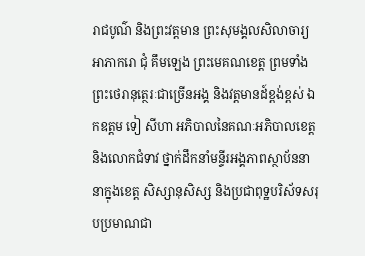រាជបូណ៌ និងព្រះវត្តមាន ព្រះសុមង្គលសិលាចារ្យ អាភាករោ ជុំ គឹមឡេង ព្រះមេគណខេត្ត ព្រមទាំងព្រះថេរានុត្ថេរៈជាច្រើនអង្គ និងវត្តមានដ៍ខ្ពង់ខ្ពស់ ឯកឧត្តម ទៀ សីហា អភិបាលនៃគណៈអភិបាលខេត្តនិងលោកជំទាវ ថ្នាក់ដឹកនាំមន្ទីរអង្គភាពស្ថាប័ននានាក្នុងខេត្ត សិស្សានុសិស្ស និងប្រជាពុទ្ឋបរិស័ទសរុបប្រមាណជា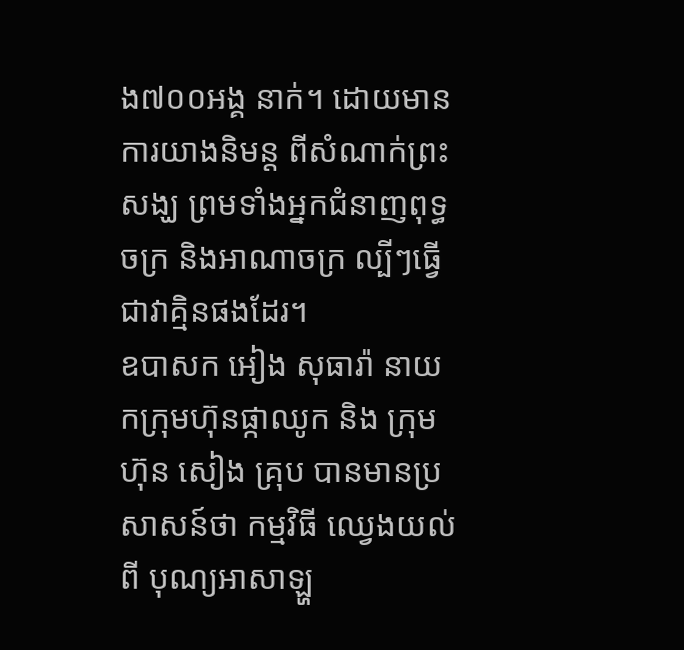ង៧០០អង្គ នាក់។ ដោយមាន ការយាងនិមន្ត ពីសំណាក់ព្រះសង្ឃ ព្រមទាំងអ្នកជំនាញពុទ្ធចក្រ និងអាណាចក្រ ល្បីៗធ្វើជាវាគ្មិនផងដែរ។
ឧបាសក អៀង សុធារ៉ា នាយកក្រុមហ៊ុនផ្កាឈូក និង ក្រុមហ៊ុន សៀង គ្រុប បានមានប្រសាសន៍ថា កម្មវិធី ឈ្វេងយល់ពី បុណ្យអាសាឡ្ហ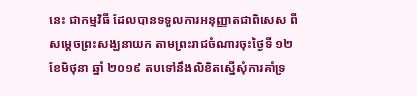នេះ ជាកម្មវិធី ដែលបានទទួលការអនុញ្ញាតជាពិសេស ពីសម្តេចព្រះសង្ឃនាយក តាមព្រះរាជចំណារចុះថ្ងៃទី ១២ ខែមិថុនា ឆ្នាំ ២០១៩ តបទៅនឹងលិខិតស្នើសុំការគាំទ្រ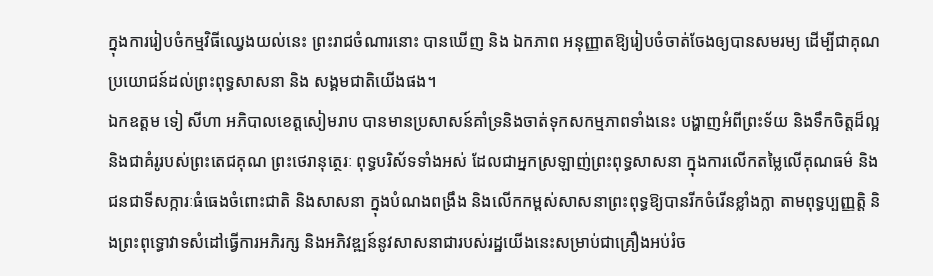ក្នុងការរៀបចំកម្មវិធីឈ្វេងយល់នេះ ព្រះរាជចំណារនោះ បានឃើញ និង ឯកភាព អនុញ្ញាតឱ្យរៀបចំចាត់ចែងឲ្យបានសមរម្យ ដើម្បីជាគុណប្រយោជន៍ដល់ព្រះពុទ្ធសាសនា និង សង្គមជាតិយើងផង។
ឯកឧត្តម ទៀ សីហា អភិបាលខេត្តសៀមរាប បានមានប្រសាសន៍គាំទ្រនិងចាត់ទុកសកម្មភាពទាំងនេះ បង្ហាញអំពីព្រះទ័យ និងទឹកចិត្តដ៏ល្អ និងជាគំរូរបស់ព្រះតេជគុណ ព្រះថេរានុត្ថេរៈ ពុទ្ធបរិស័ទទាំងអស់ ដែលជាអ្នកស្រឡាញ់ព្រះពុទ្ធសាសនា ក្នុងការលើកតម្លៃលើគុណធម៌ និងជនជាទីសក្ការៈធំធេងចំពោះជាតិ និងសាសនា ក្នុងបំណងពង្រឹង និងលើកកម្ពស់សាសនាព្រះពុទ្ធឱ្យបានរីកចំរើនខ្លាំងក្លា តាមពុទ្ធប្បញ្ញត្តិ និងព្រះពុទ្ធោវាទសំដៅធ្វើការអភិរក្ស និងអភិវឌ្ឍន៍នូវសាសនាជារបស់រដ្ឋយើងនេះសម្រាប់ជាគ្រឿងអប់រំច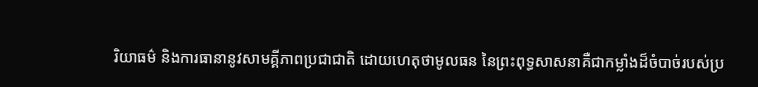រិយាធម៌ និងការធានានូវសាមគ្គីភាពប្រជាជាតិ ដោយហេតុថាមូលធន នៃព្រះពុទ្ធសាសនាគឺជាកម្លាំងដ៏ចំបាច់របស់ប្រ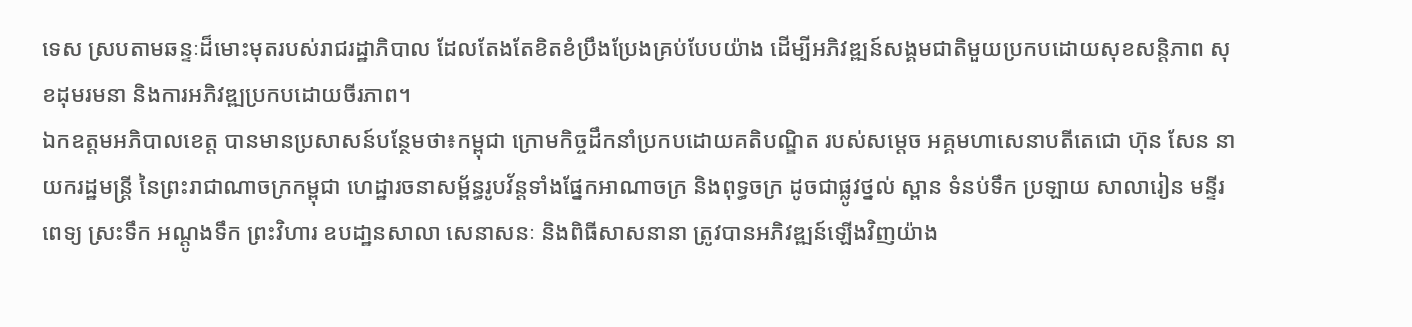ទេស ស្របតាមឆន្ទៈដ៏មោះមុតរបស់រាជរដ្ឋាភិបាល ដែលតែងតែខិតខំប្រឹងប្រែងគ្រប់បែបយ៉ាង ដើម្បីអភិវឌ្ឍន៍សង្គមជាតិមួយប្រកបដោយសុខសន្តិភាព សុខដុមរមនា និងការអភិវឌ្ឍប្រកបដោយចីរភាព។
ឯកឧត្តមអភិបាលខេត្ត បានមានប្រសាសន៍បន្ថែមថា៖កម្ពុជា ក្រោមកិច្ចដឹកនាំប្រកបដោយគតិបណ្ឌិត របស់សម្តេច អគ្គមហាសេនាបតីតេជោ ហ៊ុន សែន នាយករដ្ឋមន្ត្រី នៃព្រះរាជាណាចក្រកម្ពុជា ហេដ្ឋារចនាសម្ព័ន្ធរូបវ័ន្តទាំងផ្នែកអាណាចក្រ និងពុទ្ធចក្រ ដូចជាផ្លូវថ្នល់ ស្ពាន ទំនប់ទឹក ប្រឡាយ សាលារៀន មន្ទីរពេទ្យ ស្រះទឹក អណ្តូងទឹក ព្រះវិហារ ឧបដា្ឋនសាលា សេនាសនៈ និងពិធីសាសនានា ត្រូវបានអភិវឌ្ឍន៍ឡើងវិញយ៉ាង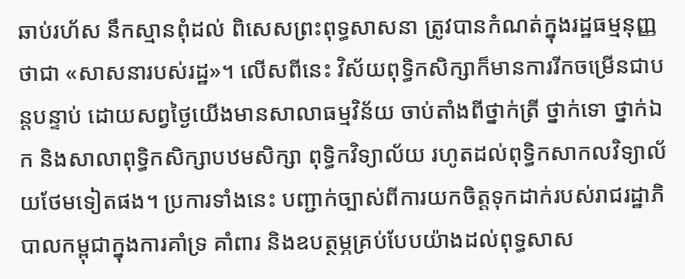ឆាប់រហ័ស នឹកស្មានពុំដល់ ពិសេសព្រះពុទ្ធសាសនា ត្រូវបានកំណត់ក្នុងរដ្ឋធម្មនុញ្ញថាជា «សាសនារបស់រដ្ឋ»។ លើសពីនេះ វិស័យពុទ្ធិកសិក្សាក៏មានការរីកចម្រើនជាបន្តបន្ទាប់ ដោយសព្វថ្ងៃយើងមានសាលាធម្មវិន័យ ចាប់តាំងពីថ្នាក់ត្រី ថ្នាក់ទោ ថ្នាក់ឯក និងសាលាពុទ្ធិកសិក្សាបឋមសិក្សា ពុទ្ធិកវិទ្យាល័យ រហូតដល់ពុទ្ធិកសាកលវិទ្យាល័យថែមទៀតផង។ ប្រការទាំងនេះ បញ្ជាក់ច្បាស់ពីការយកចិត្តទុកដាក់របស់រាជរដ្ឋាភិបាលកម្ពុជាក្នុងការគាំទ្រ គាំពារ និងឧបត្ថម្ភគ្រប់បែបយ៉ាងដល់ពុទ្ធសាស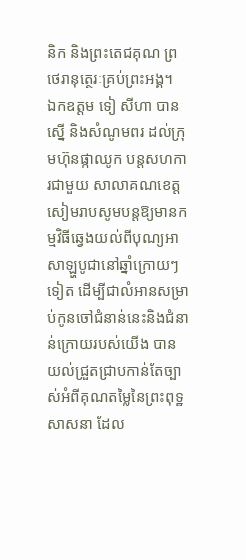និក និងព្រះតេជគុណ ព្រថេរានុត្ថេរៈគ្រប់ព្រះអង្គ។
ឯកឧត្តម ទៀ សីហា បានស្នើ និងសំណូមពរ ដល់ក្រុមហ៊ុនផ្កាឈូក បន្តសហការជាមួយ សាលាគណខេត្តសៀមរាបសូមបន្តឱ្យមានកម្មវិធីឆ្វេងយល់ពីបុណ្យអាសាឡ្ហបូជានៅឆ្នាំក្រោយៗទៀត ដើម្បីជាលំអានសម្រាប់កូនចៅជំនាន់នេះនិងជំនាន់ក្រោយរបស់យើង បានយល់ជ្រួតជ្រាបកាន់តែច្បាស់អំពីគុណតម្លៃនៃព្រះពុទ្ឋសាសនា ដែល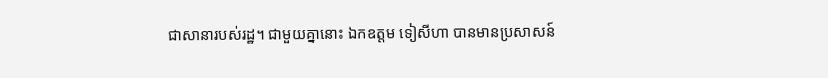ជាសានារបស់រដ្ឋ។ ជាមួយគ្នានោះ ឯកឧត្តម ទៀសីហា បានមានប្រសាសន៍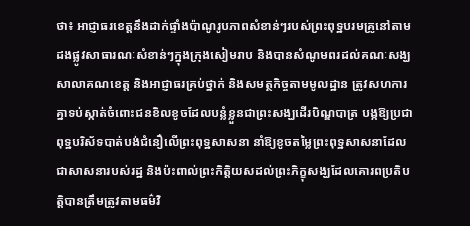ថា៖ អាជ្ញាធរខេត្តនឹងដាក់ផ្ទាំងប៉ាណូរូបភាពសំខាន់ៗរបស់ព្រះពុទ្ឋបរមគ្រូនៅតាមដងផ្លូវសាធារណៈសំខាន់ៗក្នុងក្រុងសៀមរាប និងបានសំណូមពរដល់គណៈសង្ឃ សាលាគណខេត្ត និងអាជ្ញាធរគ្រប់ថ្នាក់ និងសមត្ថកិច្ចតាមមូលដ្ឋាន ត្រូវសហការគ្នាទប់ស្កាត់ចំពោះជនខិលខូចដែលបន្លំខ្លួនជាព្រះសង្ឃដើរបិណ្ឌបាត្រ បង្កឱ្យប្រជាពុទ្ឋបរិស័ទបាត់បង់ជំនឿលើព្រះពុទ្ឋសាសនា នាំឱ្យខូចតម្លៃព្រះពុទ្ឋសាសនាដែលជាសាសនារបស់រដ្ឋ និងប៉ះពាល់ព្រះកិត្តិយសដល់ព្រះភិក្ខុសង្ឃដែលគោរពប្រតិបត្តិបានត្រឹមត្រូវតាមធម៌វិ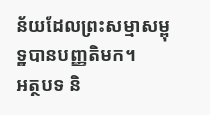ន័យដែលព្រះសម្មាសម្ពុទ្ឋបានបញ្ញតិមក។
អត្ថបទ និ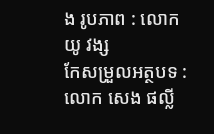ង រូបភាព : លោក យូ វង្ស
កែសម្រួលអត្ថបទ : លោក សេង ផល្លី